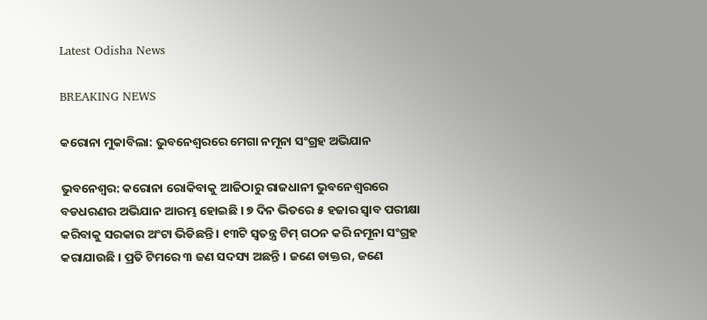Latest Odisha News

BREAKING NEWS

କରୋନା ମୁକାବିଲା: ଭୁବନେଶ୍ୱରରେ ମେଗା ନମୂନା ସଂଗ୍ରହ ଅଭିଯାନ

ଭୁବନେଶ୍ୱର: କରୋନା ରୋକିବାକୁ ଆଜିଠାରୁ ରାଜଧାନୀ ଭୁବନେଶ୍ୱରରେ ବଡଧରଣର ଅଭିଯାନ ଆରମ୍ଭ ହୋଇଛି । ୭ ଦିନ ଭିତରେ ୫ ହଜାର ସ୍ୱାବ ପରୀକ୍ଷା କରିବାକୁ ସରକାର ଅଂଟା ଭିଡିଛନ୍ତି । ୧୩ଟି ସ୍ୱତନ୍ତ୍ର ଟିମ୍ ଗଠନ କରି ନମୂନା ସଂଗ୍ରହ କରାଯାଉଛି । ପ୍ରତି ଟିମରେ ୩ ଜଣ ସଦସ୍ୟ ଅଛନ୍ତି । ଜଣେ ଡାକ୍ତର, ଜଣେ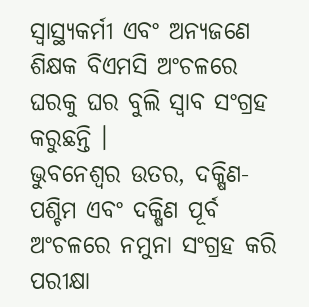ସ୍ୱାସ୍ଥ୍ୟକର୍ମୀ ଏବଂ ଅନ୍ୟଜଣେ ଶିକ୍ଷକ ବିଏମସି ଅଂଚଳରେ ଘରକୁ ଘର ବୁଲି ସ୍ୱାବ ସଂଗ୍ରହ କରୁଛନ୍ତି ।
ଭୁବନେଶ୍ୱର ଉତର, ଦକ୍ଷିଣ-ପଶ୍ଚିମ ଏବଂ ଦକ୍ଷିଣ ପୂର୍ବ ଅଂଚଳରେ ନମୁନା ସଂଗ୍ରହ କରି ପରୀକ୍ଷା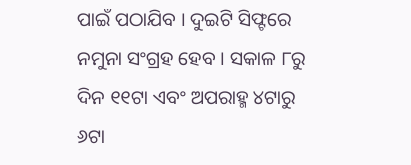ପାଇଁ ପଠାଯିବ । ଦୁଇଟି ସିଫ୍ଟରେ ନମୁନା ସଂଗ୍ରହ ହେବ । ସକାଳ ୮ରୁ ଦିନ ୧୧ଟା ଏବଂ ଅପରାହ୍ମ ୪ଟାରୁ ୬ଟା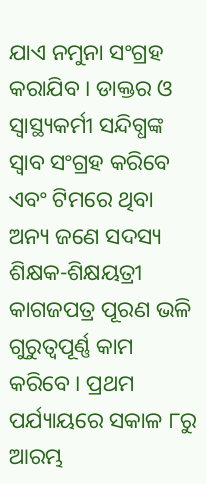ଯାଏ ନମୁନା ସଂଗ୍ରହ କରାଯିବ । ଡାକ୍ତର ଓ ସ୍ୱାସ୍ଥ୍ୟକର୍ମୀ ସନ୍ଦିଗ୍ଧଙ୍କ ସ୍ୱାବ ସଂଗ୍ରହ କରିବେ ଏବଂ ଟିମରେ ଥିବା ଅନ୍ୟ ଜଣେ ସଦସ୍ୟ ଶିକ୍ଷକ-ଶିକ୍ଷୟତ୍ରୀ କାଗଜପତ୍ର ପୂରଣ ଭଳି ଗୁରୁତ୍ୱପୂର୍ଣ୍ଣ କାମ କରିବେ । ପ୍ରଥମ ପର୍ଯ୍ୟାୟରେ ସକାଳ ୮ରୁ ଆରମ୍ଭ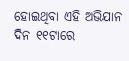ହୋଇଥିବା ଏହି ଅଭିଯାନ ଦିନ ୧୧ଟାରେ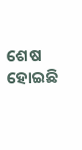ଶେଷ ହୋଇଛି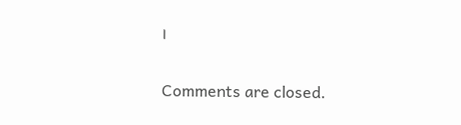।

Comments are closed.